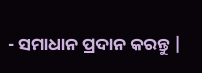- ସମାଧାନ ପ୍ରଦାନ କରନ୍ତୁ |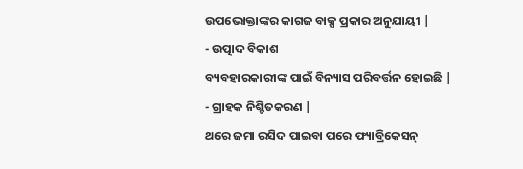ଉପଭୋକ୍ତାଙ୍କର କାଗଜ ବାକ୍ସ ପ୍ରକାର ଅନୁଯାୟୀ |
- ଉତ୍ପାଦ ବିକାଶ
ବ୍ୟବହାରକାରୀଙ୍କ ପାଇଁ ବିନ୍ୟାସ ପରିବର୍ତ୍ତନ ହୋଇଛି |
- ଗ୍ରାହକ ନିଶ୍ଚିତକରଣ |
ଥରେ ଜମା ରସିଦ ପାଇବା ପରେ ଫ୍ୟାବ୍ରିକେସନ୍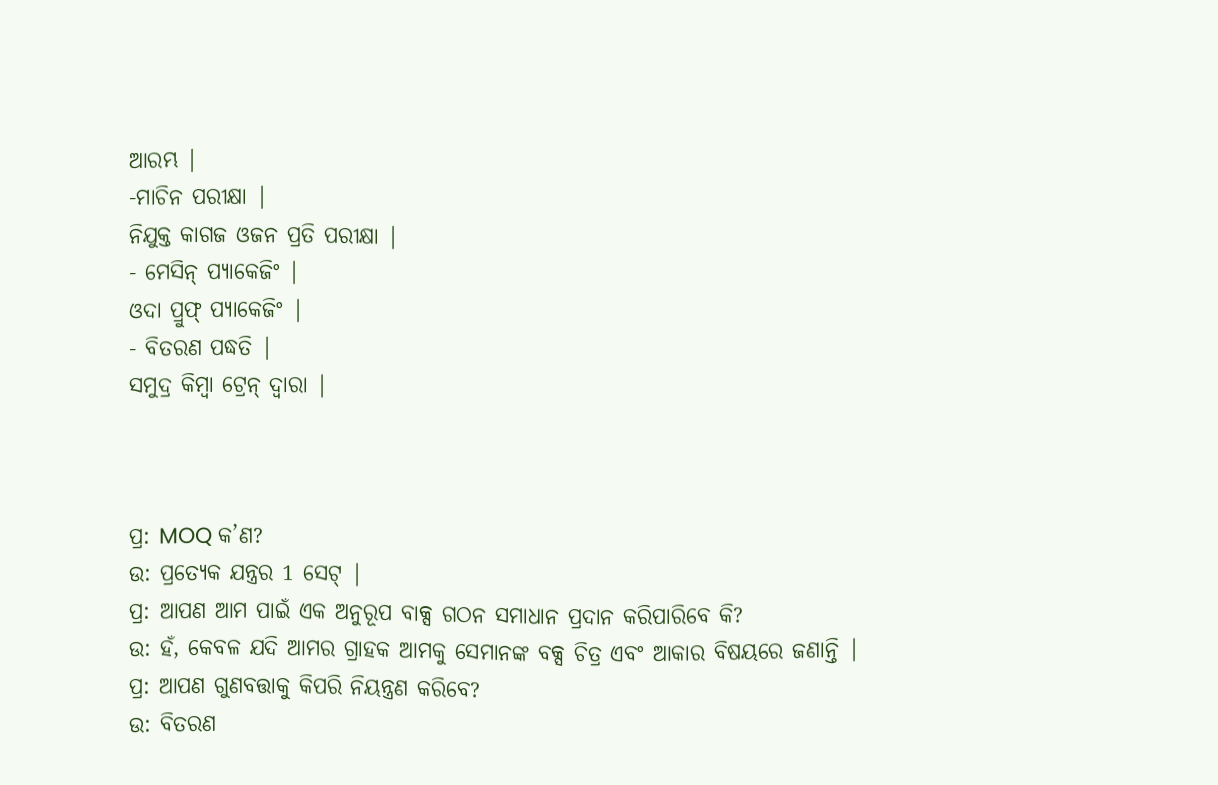ଆରମ୍ଭ |
-ମାଚିନ ପରୀକ୍ଷା |
ନିଯୁକ୍ତ କାଗଜ ଓଜନ ପ୍ରତି ପରୀକ୍ଷା |
- ମେସିନ୍ ପ୍ୟାକେଜିଂ |
ଓଦା ପ୍ରୁଫ୍ ପ୍ୟାକେଜିଂ |
- ବିତରଣ ପଦ୍ଧତି |
ସମୁଦ୍ର କିମ୍ବା ଟ୍ରେନ୍ ଦ୍ୱାରା |



ପ୍ର: MOQ କ’ଣ?
ଉ: ପ୍ରତ୍ୟେକ ଯନ୍ତ୍ରର 1 ସେଟ୍ |
ପ୍ର: ଆପଣ ଆମ ପାଇଁ ଏକ ଅନୁରୂପ ବାକ୍ସ ଗଠନ ସମାଧାନ ପ୍ରଦାନ କରିପାରିବେ କି?
ଉ: ହଁ, କେବଳ ଯଦି ଆମର ଗ୍ରାହକ ଆମକୁ ସେମାନଙ୍କ ବକ୍ସ ଚିତ୍ର ଏବଂ ଆକାର ବିଷୟରେ ଜଣାନ୍ତି |
ପ୍ର: ଆପଣ ଗୁଣବତ୍ତାକୁ କିପରି ନିୟନ୍ତ୍ରଣ କରିବେ?
ଉ: ବିତରଣ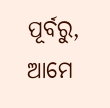ପୂର୍ବରୁ, ଆମେ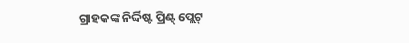ଗ୍ରାହକଙ୍କ ନିର୍ଦ୍ଦିଷ୍ଟ ପ୍ରିଣ୍ଟ୍ ପ୍ଲେଟ୍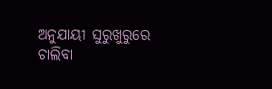ଅନୁଯାୟୀ ସୁରୁଖୁରୁରେ ଚାଲିବା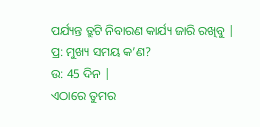ପର୍ଯ୍ୟନ୍ତ ତ୍ରୁଟି ନିବାରଣ କାର୍ଯ୍ୟ ଜାରି ରଖିବୁ |
ପ୍ର: ମୁଖ୍ୟ ସମୟ କ’ଣ?
ଉ: 45 ଦିନ |
ଏଠାରେ ତୁମର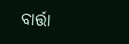ବାର୍ତ୍ତା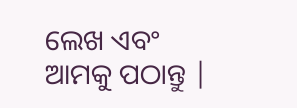ଲେଖ ଏବଂ ଆମକୁ ପଠାନ୍ତୁ |